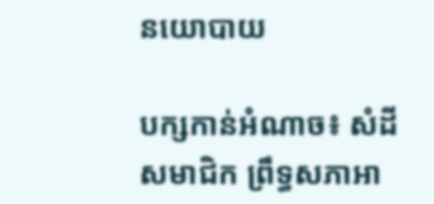នយោបាយ

បក្សកាន់អំណាច៖ សំដីសមាជិក ព្រឹទ្ធសភាអា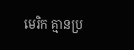មេរិក គ្មានប្រ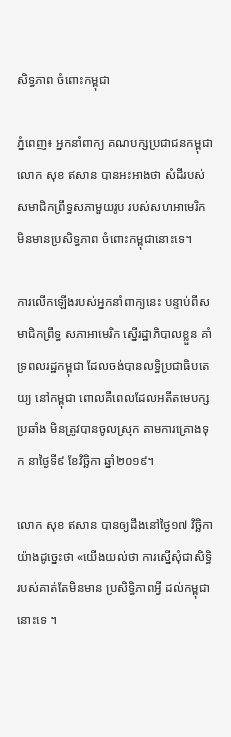សិទ្ធភាព ចំពោះកម្ពុជា

ភ្នំពេញ៖ អ្នកនាំពាក្យ គណបក្សប្រជាជនកម្ពុជា លោក សុខ ឥសាន បានអះអាងថា សំដីរបស់សមាជិកព្រឹទ្ធសភាមួយរូប របស់សហអាមេរិក មិនមានប្រសិទ្ធភាព ចំពោះកម្ពុជានោះទេ។

ការលើកឡើងរបស់អ្នកនាំពាក្យនេះ បន្ទាប់ពីសមាជិកព្រឹទ្ធ សភាអាមេរិក ស្នើរដ្ឋាភិបាលខ្លួន គាំទ្រពលរដ្ឋកម្ពុជា ដែលចង់បានលទ្ធិប្រជាធិបតេយ្យ នៅកម្ពុជា ពោលគឺពេលដែលអតីតមេបក្សប្រឆាំង មិនត្រូវបានចូលស្រុក តាមការគ្រោងទុក នាថ្ងៃទី៩ ខែវិច្ឆិកា ឆ្នាំ២០១៩។

លោក សុខ ឥសាន បានឲ្យដឹងនៅថ្ងៃ១៧ វិច្ឆិកា យ៉ាងដូច្នេះថា «យើងយល់ថា ការស្នើសុំជាសិទ្ធិ របស់គាត់តែមិនមាន ប្រសិទ្ធិភាពអ្វី ដល់កម្ពុជានោះទេ ។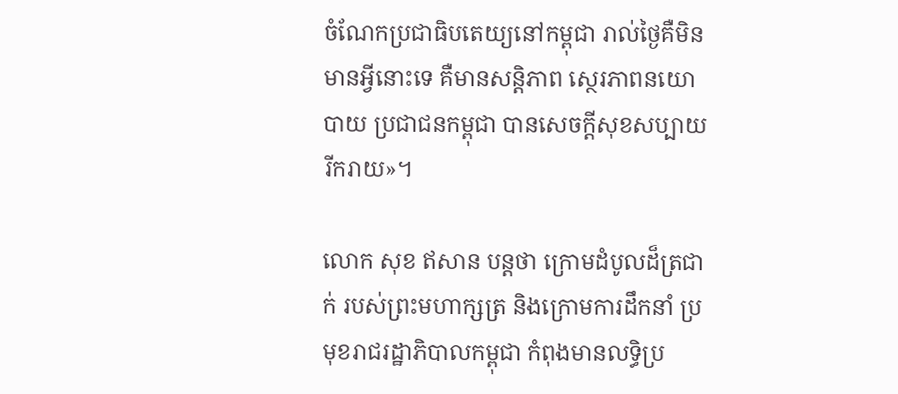ចំណែកប្រជាធិបតេយ្យនៅកម្ពុជា រាល់ថ្ងៃគឺមិនមានអ្វីនោះទេ គឺមានសន្តិភាព ស្ថេរភាពនយោបាយ ប្រជាជនកម្ពុជា បានសេចក្តីសុខសប្បាយរីករាយ»។

លោក សុខ ឥសាន បន្តថា ក្រោមដំបូលដ៏ត្រជាក់ របស់ព្រះមហាក្សត្រ និងក្រោមការដឹកនាំ ប្រមុខរាជរដ្ឋាភិបាលកម្ពុជា កំពុងមានលទ្ធិប្រ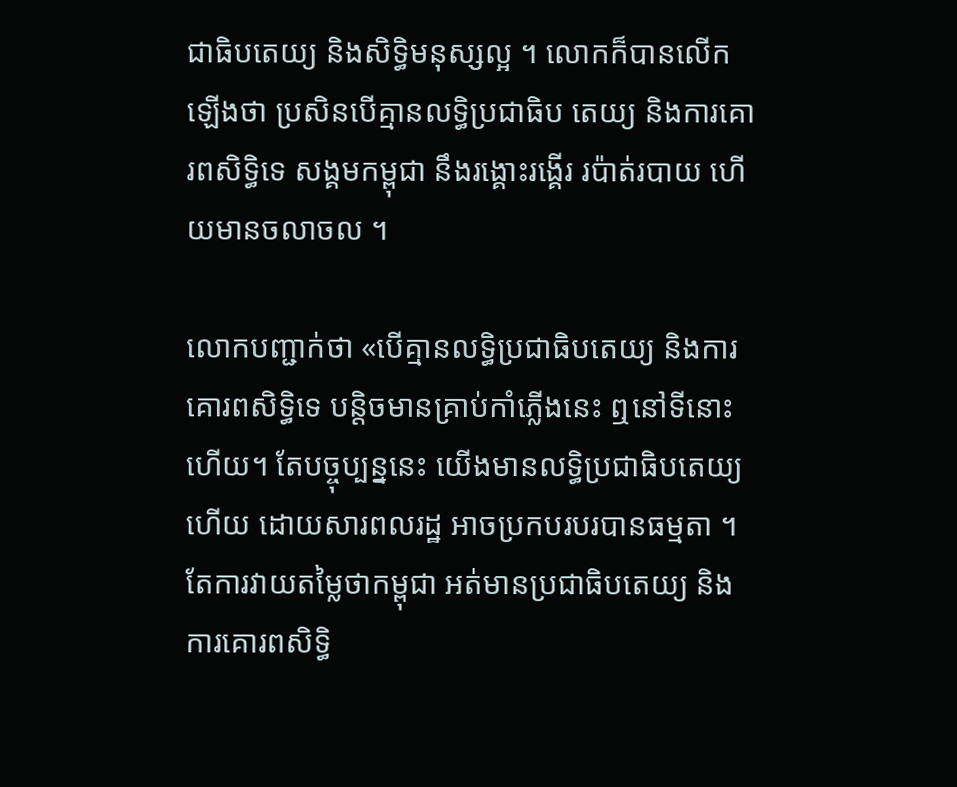ជាធិបតេយ្យ និងសិទ្ធិមនុស្សល្អ ។ លោកក៏បានលើកឡើងថា ប្រសិនបើគ្មានលទ្ធិប្រជាធិប តេយ្យ និងការគោរពសិទ្ធិទេ សង្គមកម្ពុជា នឹងរង្គោះរង្គើរ រប៉ាត់របាយ ហើយមានចលាចល ។

លោកបញ្ជាក់ថា «បើគ្មានលទ្ធិប្រជាធិបតេយ្យ និងការ គោរពសិទ្ធិទេ បន្តិចមានគ្រាប់កាំភ្លើងនេះ ឮនៅទីនោះហើយ។ តែបច្ចុប្បន្ននេះ យើងមានលទ្ធិប្រជាធិបតេយ្យហើយ ដោយសារពលរដ្ឋ អាចប្រកបរបរបានធម្មតា ។ តែការវាយតម្លៃថាកម្ពុជា អត់មានប្រជាធិបតេយ្យ និងការគោរពសិទ្ធិ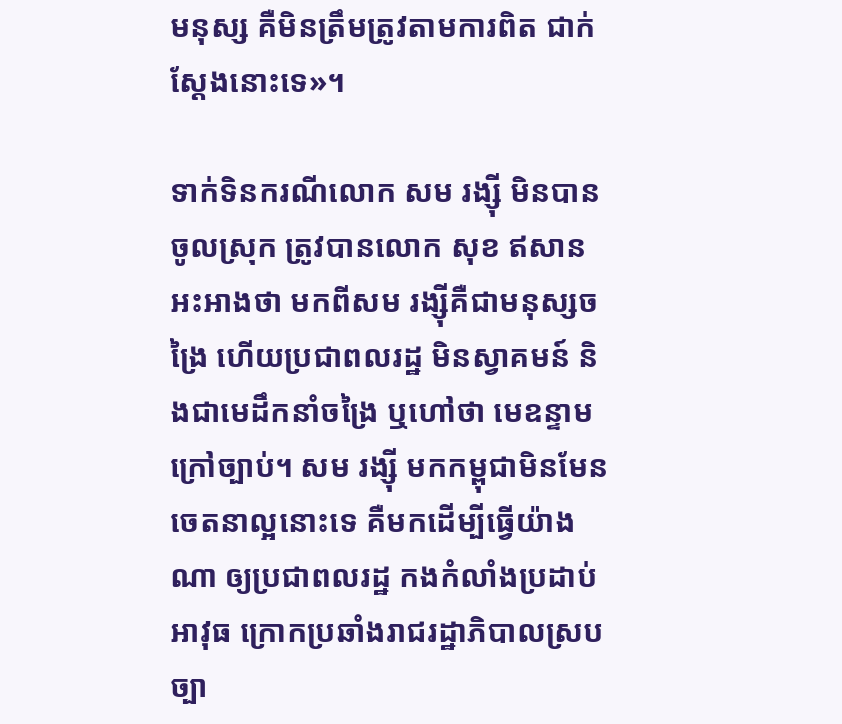មនុស្ស គឺមិនត្រឹមត្រូវតាមការពិត ជាក់ស្តែងនោះទេ»។

ទាក់ទិនករណីលោក សម រង្ស៊ី មិនបានចូលស្រុក ត្រូវបានលោក សុខ ឥសាន អះអាងថា មកពីសម រង្ស៊ីគឺជាមនុស្សចង្រៃ ហើយប្រជាពលរដ្ឋ មិនស្វាគមន៍ និងជាមេដឹកនាំចង្រៃ ឬហៅថា មេឧន្ទាមក្រៅច្បាប់។ សម រង្ស៊ី មកកម្ពុជាមិនមែន ចេតនាល្អនោះទេ គឺមកដើម្បីធ្វើយ៉ាងណា ឲ្យប្រជាពលរដ្ឋ កងកំលាំងប្រដាប់អាវុធ ក្រោកប្រឆាំងរាជរដ្ឋាភិបាលស្របច្បា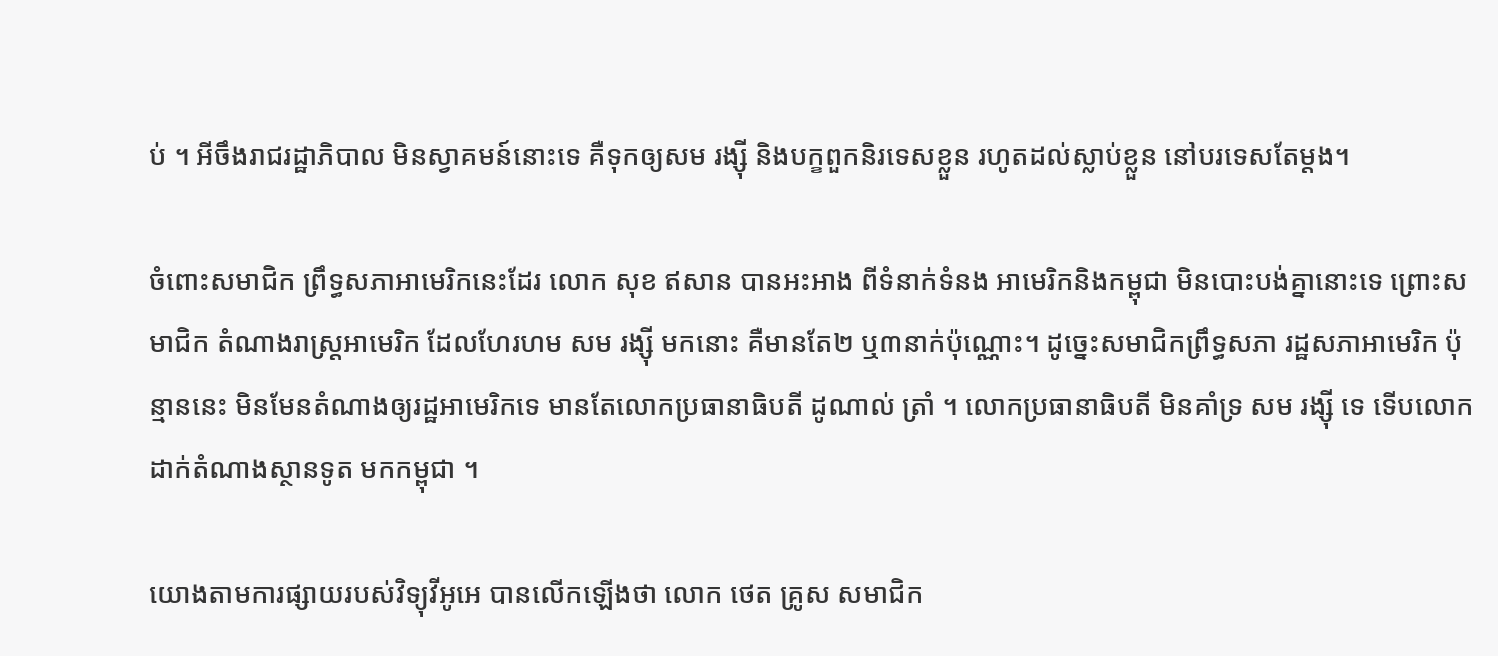ប់ ។ អីចឹងរាជរដ្ឋាភិបាល មិនស្វាគមន៍នោះទេ គឺទុកឲ្យសម រង្ស៊ី និងបក្ខពួកនិរទេសខ្លួន រហូតដល់ស្លាប់ខ្លួន នៅបរទេសតែម្តង។

ចំពោះសមាជិក ព្រឹទ្ធសភាអាមេរិកនេះដែរ លោក សុខ ឥសាន បានអះអាង ពីទំនាក់ទំនង អាមេរិកនិងកម្ពុជា មិនបោះបង់គ្នានោះទេ ព្រោះសមាជិក តំណាងរាស្ត្រអាមេរិក ដែលហែរហម សម រង្ស៊ី មកនោះ គឺមានតែ២ ឬ៣នាក់ប៉ុណ្ណោះ។ ដូច្នេះសមាជិកព្រឹទ្ធសភា រដ្ឋសភាអាមេរិក ប៉ុន្មាននេះ មិនមែនតំណាងឲ្យរដ្ឋអាមេរិកទេ មានតែលោកប្រធានាធិបតី ដូណាល់ ត្រាំ ។ លោកប្រធានាធិបតី មិនគាំទ្រ សម រង្ស៊ី ទេ ទើបលោកដាក់តំណាងស្ថានទូត មកកម្ពុជា ។

យោងតាមការផ្សាយរបស់វិទ្យុវីអូអេ បានលើកឡើងថា លោក ថេត គ្រូស សមាជិក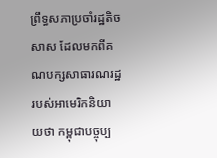ព្រឹទ្ធសភាប្រចាំរដ្ឋតិចសាស ដែលមកពីគណបក្សសាធារណរដ្ឋ របស់អាមេរិកនិយាយថា កម្ពុជាបច្ចុប្ប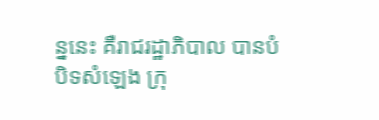ន្ននេះ គឺរាជរដ្ឋាភិបាល បានបំបិទសំឡេង ក្រុ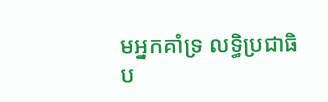មអ្នកគាំទ្រ លទ្ធិប្រជាធិប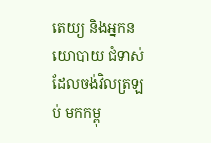តេយ្យ និងអ្នកនយោបាយ ជំទាស់ ដែលចង់វិលត្រឡប់ មកកម្ពុ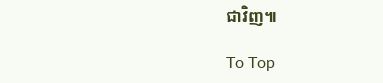ជាវិញ៕

To Top